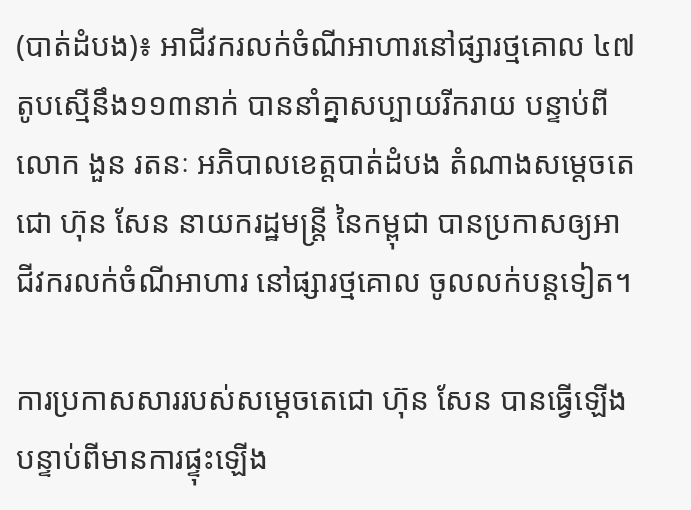(បាត់ដំបង)៖ អាជីវករលក់ចំណីអាហារនៅផ្សារថ្មគោល ៤៧តូបស្មើនឹង១១៣នាក់ បាននាំគ្នាសប្បាយរីករាយ បន្ទាប់ពីលោក ងួន រតនៈ អភិបាលខេត្តបាត់ដំបង តំណាងសម្តេចតេជោ ហ៊ុន សែន នាយករដ្ឋមន្រ្តី នៃកម្ពុជា បានប្រកាសឲ្យអាជីវករលក់ចំណីអាហារ នៅផ្សារថ្មគោល ចូលលក់បន្តទៀត។

ការប្រកាសសាររបស់សម្ដេចតេជោ ហ៊ុន សែន បានធ្វើឡើងបន្ទាប់ពីមានការផ្ទុះឡើង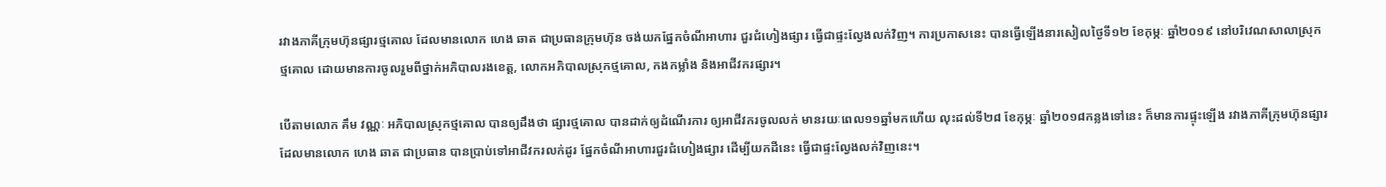រវាងភាគីក្រុមហ៊ុនផ្សារថ្មគោល ដែលមានលោក ហេង ឆាត ជាប្រធានក្រុមហ៊ុន ចង់យកផ្នែកចំណីអាហារ ជួរជំហៀងផ្សារ ធ្វើជាផ្ទះល្វែងលក់វិញ។ ការប្រកាសនេះ បានធ្វើឡើងនារសៀលថ្ងៃទី១២ ខែកុម្ភៈ ឆ្នាំ២០១៩ នៅបរិវេណសាលាស្រុកថ្មគោល ដោយមានការចូលរួមពីថ្នាក់អភិបាលរងខេត្ត, លោកអភិបាលស្រុកថ្មគោល, កងកម្លាំង និងអាជីវករផ្សារ។

បើតាមលោក គឹម វណ្ណៈ អភិបាលស្រុកថ្មគោល បានឲ្យដឹងថា ផ្សារថ្មគោល បានដាក់ឲ្យដំណើរការ ឲ្យអាជីវករចូលលក់ មានរយៈពេល១១ឆ្នាំមកហើយ លុះដល់ទី២៨ ខែកុម្ភៈ ឆ្នាំ២០១៨កន្លងទៅនេះ ក៏មានការផ្ទុះឡើង រវាងភាគីក្រុមហ៊ុនផ្សារ ដែលមានលោក ហេង ឆាត ជាប្រធាន បានប្រាប់ទៅអាជីវករលក់ដូរ ផ្នែកចំណីអាហារជួរជំហៀងផ្សារ ដើម្បីយកដីនេះ ធ្វើជាផ្ទះល្វែងលក់វិញនេះ។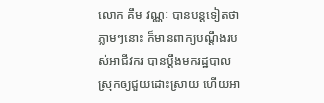លោក គឹម វណ្ណៈ បានបន្ដទៀតថា ភ្លាមៗនោះ ក៏មានពាក្យបណ្តឹងរបស់អាជីវករ បានប្តឹងមករដ្ឋបាលស្រុកឲ្យជួយដោះស្រាយ ហើយអា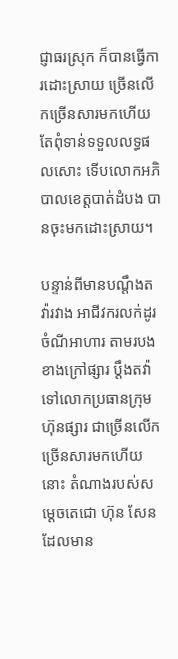ជ្ញាធរស្រុក ក៏បានធ្វើការដោះស្រាយ ច្រើនលើកច្រើនសារមកហើយ តែពុំទាន់ទទួលលទ្ធផលសោះ ទើបលោកអភិបាលខេត្តបាត់ដំបង បានចុះមកដោះស្រាយ។

បន្ទាន់ពីមានបណ្តឹងតវ៉ារវាង អាជីវករលក់ដូរចំណីអាហារ តាមរបងខាងក្រៅផ្សារ ប្តឹងតវ៉ាទៅលោកប្រធានក្រុមហ៊ុនផ្សារ ជាច្រើនលើកច្រើនសារមកហើយនោះ តំណាងរបស់សម្តេចតេជោ ហ៊ុន សែន ដែលមាន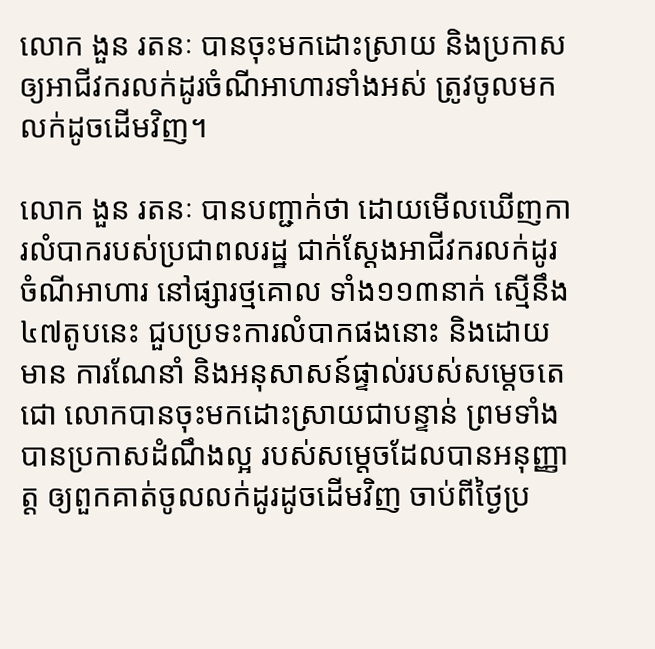លោក ងួន រតនៈ បានចុះមកដោះស្រាយ និងប្រកាសឲ្យអាជីវករលក់ដូរចំណីអាហារទាំងអស់ ត្រូវចូលមកលក់ដូចដើមវិញ។

លោក ងួន រតនៈ បានបញ្ជាក់ថា ដោយមើលឃើញការលំបាករបស់ប្រជាពលរដ្ឋ ជាក់ស្តែងអាជីវករលក់ដូរចំណីអាហារ នៅផ្សារថ្មគោល ទាំង១១៣នាក់ ស្មើនឹង៤៧តូបនេះ ជួបប្រទះការលំបាកផងនោះ និងដោយមាន ការណែនាំ និងអនុសាសន៍ផ្ទាល់របស់សម្តេចតេជោ លោកបានចុះមកដោះស្រាយជាបន្ទាន់ ព្រមទាំងបានប្រកាសដំណឹងល្អ របស់សម្តេចដែលបានអនុញ្ញាត្ដ ឲ្យពួកគាត់ចូលលក់ដូរដូចដើមវិញ ចាប់ពីថ្ងៃប្រ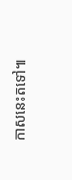កាសនេះតទៅ៕